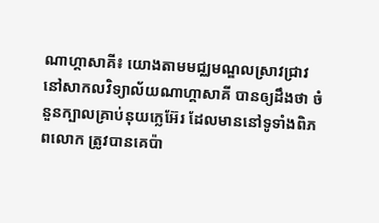ណាហ្គាសាគី៖ យោងតាមមជ្ឈមណ្ឌលស្រាវជ្រាវ នៅសាកលវិទ្យាល័យណាហ្គាសាគី បានឲ្យដឹងថា ចំនួនក្បាលគ្រាប់នុយក្លេអ៊ែរ ដែលមាននៅទូទាំងពិភពលោក ត្រូវបានគេប៉ា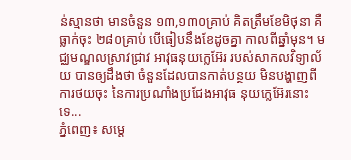ន់ស្មានថា មានចំនួន ១៣,១៣០គ្រាប់ គិតត្រឹមខែមិថុនា គឺធ្លាក់ចុះ ២៨០គ្រាប់ បើធៀបនឹងខែដូចគ្នា កាលពីឆ្នាំមុន។ មជ្ឈមណ្ឌលស្រាវជ្រាវ អាវុធនុយក្លេអ៊ែរ របស់សាកលវិទ្យាល័យ បានឲ្យដឹងថា ចំនួនដែលបានកាត់បន្ថយ មិនបង្ហាញពីការថយចុះ នៃការប្រណាំងប្រជែងអាវុធ នុយក្លេអ៊ែរនោះទេ...
ភ្នំពេញ៖ សម្តេ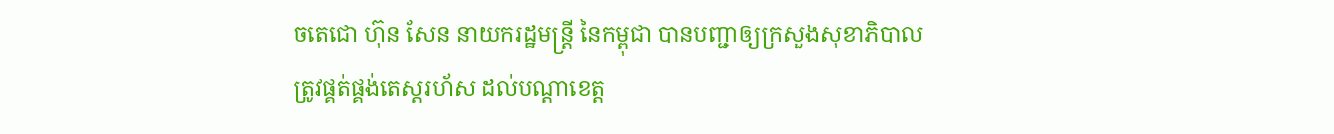ចតេជោ ហ៊ុន សែន នាយករដ្ឋមន្រ្តី នៃកម្ពុជា បានបញ្ជាឲ្យក្រសួងសុខាភិបាល ត្រូវផ្គត់ផ្គង់តេស្តរហ័ស ដល់បណ្តាខេត្ត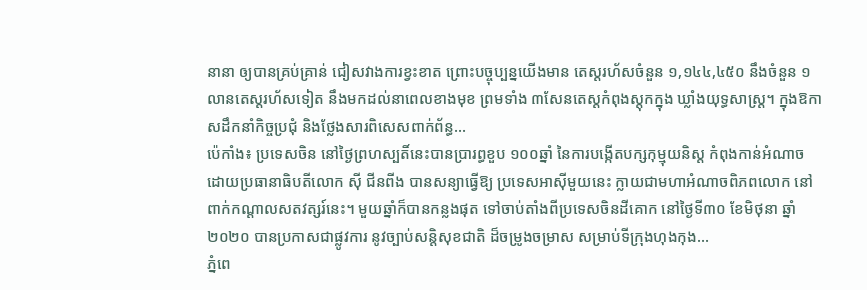នានា ឲ្យបានគ្រប់គ្រាន់ ជៀសវាងការខ្វះខាត ព្រោះបច្ចុប្បន្នយើងមាន តេស្តរហ័សចំនួន ១,១៤៤,៤៥០ នឹងចំនួន ១លានតេស្តរហ័សទៀត នឹងមកដល់នាពេលខាងមុខ ព្រមទាំង ៣សែនតេស្តកំពុងស្តុកក្នុង ឃ្លាំងយុទ្ធសាស្ត្រ។ ក្នុងឱកាសដឹកនាំកិច្ចប្រជុំ និងថ្លែងសារពិសេសពាក់ព័ន្ធ...
ប៉េកាំង៖ ប្រទេសចិន នៅថ្ងៃព្រហស្បតិ៍នេះបានប្រារព្ធខួប ១០០ឆ្នាំ នៃការបង្កើតបក្សកុម្មុយនិស្ត កំពុងកាន់អំណាច ដោយប្រធានាធិបតីលោក ស៊ី ជីនពីង បានសន្យាធ្វើឱ្យ ប្រទេសអាស៊ីមួយនេះ ក្លាយជាមហាអំណាចពិភពលោក នៅពាក់កណ្តាលសតវត្សរ៍នេះ។ មួយឆ្នាំក៏បានកន្លងផុត ទៅចាប់តាំងពីប្រទេសចិនដីគោក នៅថ្ងៃទី៣០ ខែមិថុនា ឆ្នាំ២០២០ បានប្រកាសជាផ្លូវការ នូវច្បាប់សន្តិសុខជាតិ ដ៏ចម្រូងចម្រាស សម្រាប់ទីក្រុងហុងកុង...
ភ្នំពេ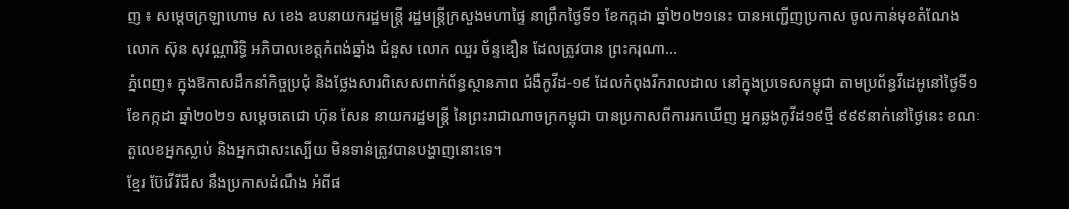ញ ៖ សម្ដេចក្រឡាហោម ស ខេង ឧបនាយករដ្ឋមន្ដ្រី រដ្ឋមន្ដ្រីក្រសួងមហាផ្ទៃ នាព្រឹកថ្ងៃទី១ ខែកក្កដា ឆ្នាំ២០២១នេះ បានអញ្ជើញប្រកាស ចូលកាន់មុខតំណែង លោក ស៊ុន សុវណ្ណារិទ្ធិ អភិបាលខេត្តកំពង់ឆ្នាំង ជំនួស លោក ឈួរ ច័ន្ទឌឿន ដែលត្រូវបាន ព្រះករុណា...
ភ្នំពេញ៖ ក្នុងឱកាសដឹកនាំកិច្ចប្រជុំ និងថ្លែងសារពិសេសពាក់ព័ន្ធស្ថានភាព ជំងឺកូវីដ-១៩ ដែលកំពុងរីករាលដាល នៅក្នុងប្រទេសកម្ពុជា តាមប្រព័ន្ធវីដេអូនៅថ្ងៃទី១ ខែកក្កដា ឆ្នាំ២០២១ សម្តេចតេជោ ហ៊ុន សែន នាយករដ្ឋមន្ត្រី នៃព្រះរាជាណាចក្រកម្ពុជា បានប្រកាសពីការរកឃើញ អ្នកឆ្លងកូវីដ១៩ថ្មី ៩៩៩នាក់នៅថ្ងៃនេះ ខណៈតួលេខអ្នកស្លាប់ និងអ្នកជាសះស្បើយ មិនទាន់ត្រូវបានបង្ហាញនោះទេ។
ខ្មែរ ប៊ែវើរីជីស នឹងប្រកាសដំណឹង អំពីផ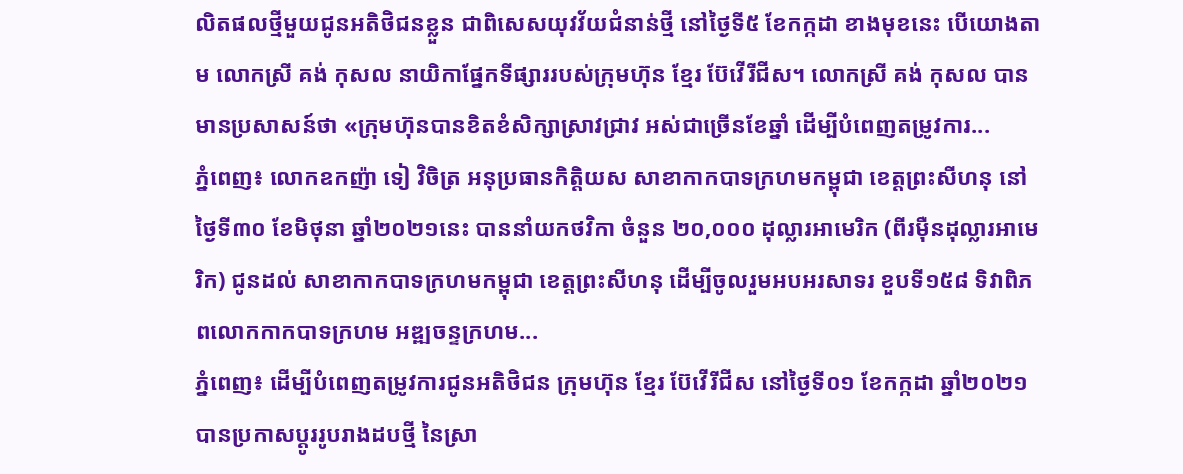លិតផលថ្មីមួយជូនអតិថិជនខ្លួន ជាពិសេសយុវវ័យជំនាន់ថ្មី នៅថ្ងៃទី៥ ខែកក្កដា ខាងមុខនេះ បើយោងតាម លោកស្រី គង់ កុសល នាយិកាផ្នែកទីផ្សាររបស់ក្រុមហ៊ុន ខ្មែរ ប៊ែវើរីជីស។ លោកស្រី គង់ កុសល បានមានប្រសាសន៍ថា «ក្រុមហ៊ុនបានខិតខំសិក្សាស្រាវជ្រាវ អស់ជាច្រើនខែឆ្នាំ ដើម្បីបំពេញតម្រូវការ...
ភ្នំពេញ៖ លោកឧកញ៉ា ទៀ វិចិត្រ អនុប្រធានកិត្តិយស សាខាកាកបាទក្រហមកម្ពុជា ខេត្តព្រះសីហនុ នៅថ្ងៃទី៣០ ខែមិថុនា ឆ្នាំ២០២១នេះ បាននាំយកថវិកា ចំនួន ២០,០០០ ដុល្លារអាមេរិក (ពីរម៉ឺនដុល្លារអាមេរិក) ជូនដល់ សាខាកាកបាទក្រហមកម្ពុជា ខេត្តព្រះសីហនុ ដើម្បីចូលរួមអបអរសាទរ ខួបទី១៥៨ ទិវាពិភពលោកកាកបាទក្រហម អឌ្ឍចន្ទក្រហម...
ភ្នំពេញ៖ ដើម្បីបំពេញតម្រូវការជូនអតិថិជន ក្រុមហ៊ុន ខ្មែរ ប៊ែវើរីជីស នៅថ្ងៃទី០១ ខែកក្កដា ឆ្នាំ២០២១ បានប្រកាសប្តូររូបរាងដបថ្មី នៃស្រា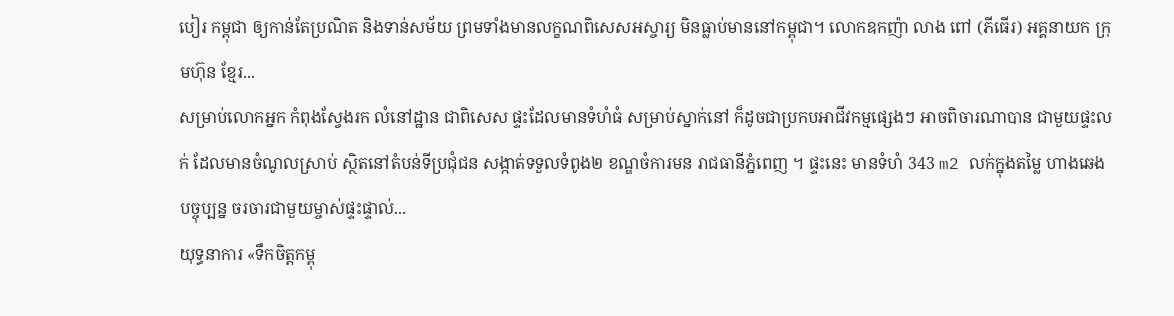បៀរ កម្ពុជា ឲ្យកាន់តែប្រណិត និងទាន់សម័យ ព្រមទាំងមានលក្ខណពិសេសអស្ចារ្យ មិនធ្លាប់មាននៅកម្ពុជា។ លោកឧកញ៉ា លាង ពៅ (ភីធើរ) អគ្គនាយក ក្រុមហ៊ុន ខ្មែរ...
សម្រាប់លោកអ្នក កំពុងស្វែងរក លំនៅដ្ឋាន ជាពិសេស ផ្ទះដែលមានទំហំធំ សម្រាប់ស្នាក់នៅ ក៏ដូចជាប្រកបអាជីវកម្មផ្សេងៗ អាចពិចារណាបាន ជាមួយផ្ទះលក់ ដែលមានចំណូលស្រាប់ ស្ថិតនៅតំបន់ទីប្រជុំជន សង្កាត់ទទួលទំពូង២ ខណ្ឌចំការមន រាជធានីភ្នំពេញ ។ ផ្ទះនេះ មានទំហំ 343 m2 លក់ក្នុងតម្លៃ ហាងឆេងបច្ចុប្បន្ន ចរចារជាមួយម្ចាស់ផ្ទះផ្ទាល់...
យុទ្ធនាការ «ទឹកចិត្តកម្ពុ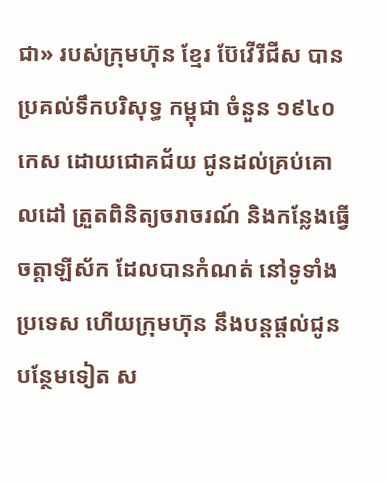ជា» របស់ក្រុមហ៊ុន ខ្មែរ ប៊ែវើរីជីស បានប្រគល់ទឹកបរិសុទ្ធ កម្ពុជា ចំនួន ១៩៤០កេស ដោយជោគជ័យ ជូនដល់គ្រប់គោលដៅ ត្រួតពិនិត្យចរាចរណ៍ និងកន្លែងធ្វើចត្តាឡីស័ក ដែលបានកំណត់ នៅទូទាំងប្រទេស ហើយក្រុមហ៊ុន នឹងបន្តផ្តល់ជូនបន្ថែមទៀត ស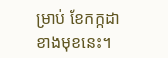ម្រាប់ ខែកក្កដា ខាងមុខនេះ។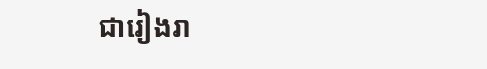ជារៀងរា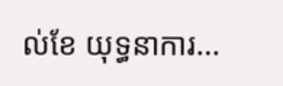ល់ខែ យុទ្ធនាការ...